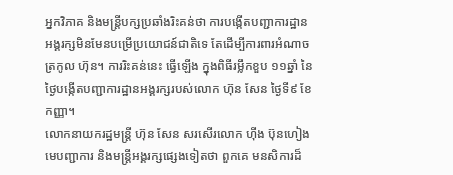អ្នកវិភាគ និងមន្ត្រីបក្សប្រឆាំងរិះគន់ថា ការបង្កើតបញ្ជាការដ្ឋានអង្គរក្សមិនមែនបម្រើប្រយោជន៍ជាតិទេ តែដើម្បីការពារអំណាចត្រកូល ហ៊ុន។ ការរិះគន់នេះ ធ្វើឡើង ក្នុងពិធីរម្លឹកខួប ១១ឆ្នាំ នៃថ្ងៃបង្កើតបញ្ជាការដ្ឋានអង្គរក្សរបស់លោក ហ៊ុន សែន ថ្ងៃទី៩ ខែកញ្ញា។
លោកនាយករដ្ឋមន្ត្រី ហ៊ុន សែន សរសើរលោក ហ៊ីង ប៊ុនហៀង មេបញ្ជាការ និងមន្ត្រីអង្គរក្សផ្សេងទៀតថា ពួកគេ មនសិការដ៏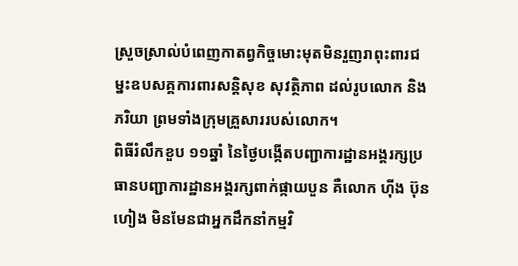ស្រួចស្រាល់បំពេញកាតព្វកិច្ចមោះមុតមិនរួញរាពុះពារជម្នះឧបសគ្គការពារសន្តិសុខ សុវត្ថិភាព ដល់រូបលោក និងភរិយា ព្រមទាំងក្រុមគ្រួសាររបស់លោក។
ពិធីរំលឹកខួប ១១ឆ្នាំ នៃថ្ងៃបង្កើតបញ្ជាការដ្ឋានអង្គរក្សប្រធានបញ្ជាការដ្ឋានអង្គរក្សពាក់ផ្កាយបួន គឺលោក ហ៊ីង ប៊ុនហៀង មិនមែនជាអ្នកដឹកនាំកម្មវិ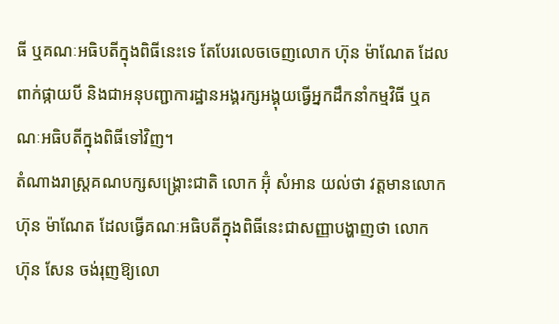ធី ឬគណៈអធិបតីក្នុងពិធីនេះទេ តែបែរលេចចេញលោក ហ៊ុន ម៉ាណែត ដែលពាក់ផ្កាយបី និងជាអនុបញ្ជាការដ្ឋានអង្គរក្សអង្គុយធ្វើអ្នកដឹកនាំកម្មវិធី ឬគណៈអធិបតីក្នុងពិធីទៅវិញ។
តំណាងរាស្ត្រគណបក្សសង្គ្រោះជាតិ លោក អ៊ុំ សំអាន យល់ថា វត្តមានលោក ហ៊ុន ម៉ាណែត ដែលធ្វើគណៈអធិបតីក្នុងពិធីនេះជាសញ្ញាបង្ហាញថា លោក ហ៊ុន សែន ចង់រុញឱ្យលោ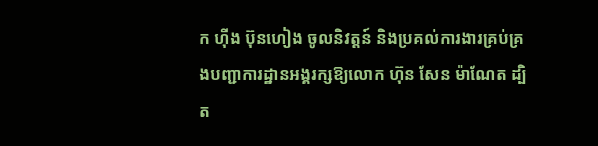ក ហ៊ីង ប៊ុនហៀង ចូលនិវត្តន៍ និងប្រគល់ការងារគ្រប់គ្រងបញ្ជាការដ្ឋានអង្គរក្សឱ្យលោក ហ៊ុន សែន ម៉ាណែត ដ្បិត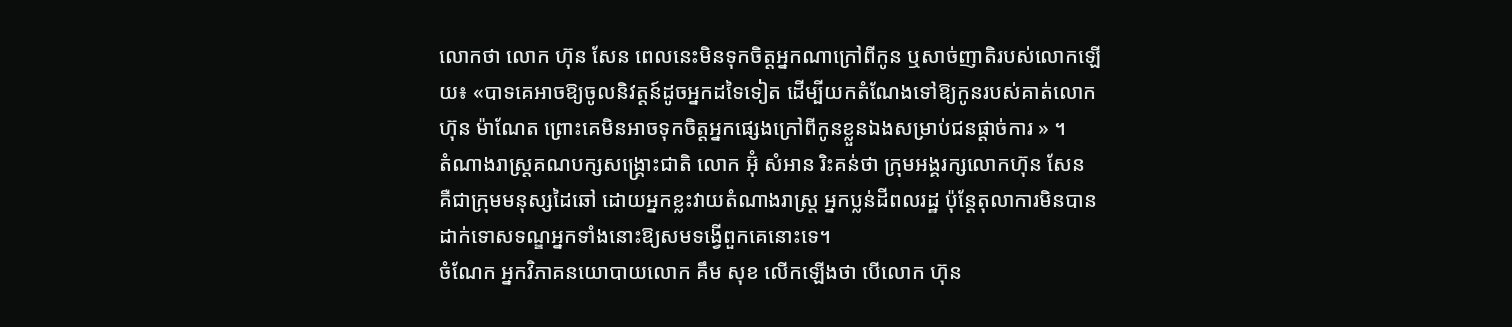លោកថា លោក ហ៊ុន សែន ពេលនេះមិនទុកចិត្តអ្នកណាក្រៅពីកូន ឬសាច់ញាតិរបស់លោកឡើយ៖ «បាទគេអាចឱ្យចូលនិវត្តន៍ដូចអ្នកដទៃទៀត ដើម្បីយកតំណែងទៅឱ្យកូនរបស់គាត់លោក ហ៊ុន ម៉ាណែត ព្រោះគេមិនអាចទុកចិត្តអ្នកផ្សេងក្រៅពីកូនខ្លួនឯងសម្រាប់ជនផ្ដាច់ការ » ។
តំណាងរាស្ត្រគណបក្សសង្គ្រោះជាតិ លោក អ៊ុំ សំអាន រិះគន់ថា ក្រុមអង្គរក្សលោកហ៊ុន សែន គឺជាក្រុមមនុស្សដៃឆៅ ដោយអ្នកខ្លះវាយតំណាងរាស្ត្រ អ្នកប្លន់ដីពលរដ្ឋ ប៉ុន្តែតុលាការមិនបានដាក់ទោសទណ្ឌអ្នកទាំងនោះឱ្យសមទង្វើពួកគេនោះទេ។
ចំណែក អ្នកវិភាគនយោបាយលោក គឹម សុខ លើកឡើងថា បើលោក ហ៊ុន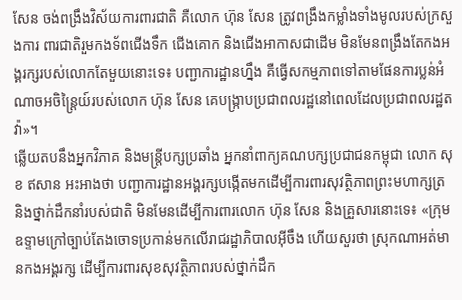សែន ចង់ពង្រឹងវិស័យការពារជាតិ គឺលោក ហ៊ុន សែន ត្រូវពង្រឹងកម្លាំងទាំងមូលរបស់ក្រសួងការ ពារជាតិរួមកងទ័ពជើងទឹក ជើងគោក និងជើងអាកាសជាដើម មិនមែនពង្រឹងតែកងអង្គរក្សរបស់លោកតែមួយនោះទេ៖ បញ្ជាការដ្ឋានហ្នឹង គឺធ្វើសកម្មភាពទៅតាមផែនការប្លន់អំណាចអចិន្ត្រៃយ៍របស់លោក ហ៊ុន សែន គេបង្ក្រាបប្រជាពលរដ្ឋនៅពេលដែលប្រជាពលរដ្ឋតវ៉ា»។
ឆ្លើយតបនឹងអ្នកវិភាគ និងមន្ត្រីបក្សប្រឆាំង អ្នកនាំពាក្យគណបក្សប្រជាជនកម្ពុជា លោក សុខ ឥសាន អះអាងថា បញ្ជាការដ្ឋានអង្គរក្សបង្កើតមកដើម្បីការពារសុវត្ថិភាពព្រះមហាក្សត្រ និងថ្នាក់ដឹកនាំរបស់ជាតិ មិនមែនដើម្បីការពារលោក ហ៊ុន សែន និងគ្រួសារនោះទេ៖ «ក្រុមឧទ្ទាមក្រៅច្បាប់តែងចោទប្រកាន់មកលើរាជរដ្ឋាភិបាលអ៊ីចឹង ហើយសួរថា ស្រុកណាអត់មានកងអង្គរក្ស ដើម្បីការពារសុខសុវត្ថិភាពរបស់ថ្នាក់ដឹក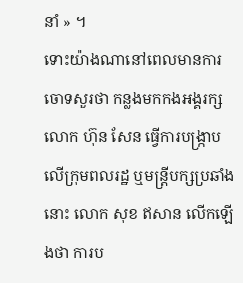នាំ » ។
ទោះយ៉ាងណានៅពេលមានការចោទសួរថា កន្លងមកកងអង្គរក្សលោក ហ៊ុន សែន ធ្វើការបង្ក្រាបលើក្រុមពលរដ្ឋ ឬមន្ត្រីបក្សប្រឆាំងនោះ លោក សុខ ឥសាន លើកឡើងថា ការប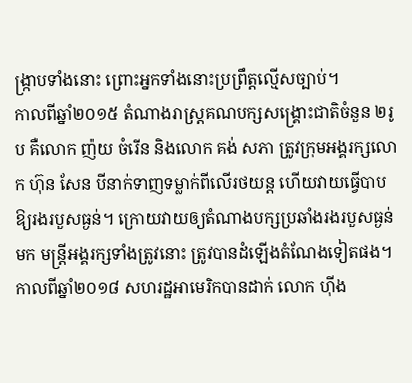ង្ក្រាបទាំងនោះ ព្រោះអ្នកទាំងនោះប្រព្រឹត្តល្មើសច្បាប់។
កាលពីឆ្នាំ២០១៥ តំណាងរាស្ត្រគណបក្សសង្គ្រោះជាតិចំនួន ២រូប គឺលោក ញ៉យ ចំរើន និងលោក គង់ សភា ត្រូវក្រុមអង្គរក្សលោក ហ៊ុន សែន បីនាក់ទាញទម្លាក់ពីលើរថយន្ត ហើយវាយធ្វើបាបឱ្យរងរបួសធ្ងន់។ ក្រោយវាយឲ្យតំណាងបក្សប្រឆាំងរងរបួសធ្ងន់មក មន្ត្រីអង្គរក្សទាំងត្រូវនោះ ត្រូវបានដំឡើងតំណែងទៀតផង។
កាលពីឆ្នាំ២០១៨ សហរដ្ឋអាមេរិកបានដាក់ លោក ហ៊ីង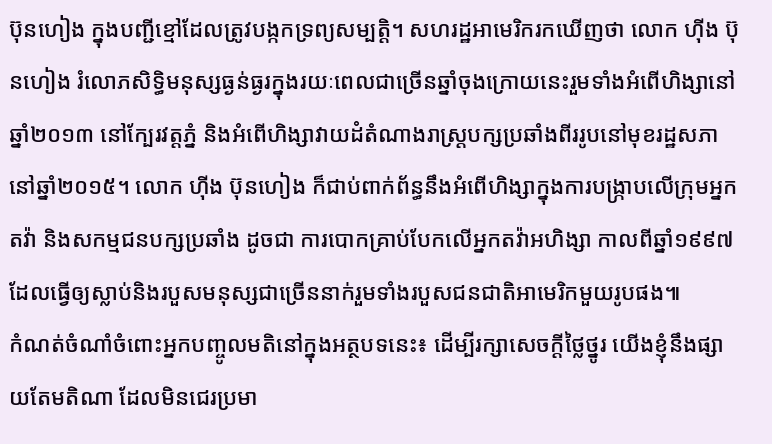ប៊ុនហៀង ក្នុងបញ្ជីខ្មៅដែលត្រូវបង្កកទ្រព្យសម្បត្តិ។ សហរដ្ឋអាមេរិករកឃើញថា លោក ហ៊ីង ប៊ុនហៀង រំលោភសិទ្ធិមនុស្សធ្ងន់ធ្ងរក្នុងរយៈពេលជាច្រើនឆ្នាំចុងក្រោយនេះរួមទាំងអំពើហិង្សានៅឆ្នាំ២០១៣ នៅក្បែរវត្តភ្នំ និងអំពើហិង្សាវាយដំតំណាងរាស្ត្របក្សប្រឆាំងពីររូបនៅមុខរដ្ឋសភានៅឆ្នាំ២០១៥។ លោក ហ៊ីង ប៊ុនហៀង ក៏ជាប់ពាក់ព័ន្ធនឹងអំពើហិង្សាក្នុងការបង្ក្រាបលើក្រុមអ្នកតវ៉ា និងសកម្មជនបក្សប្រឆាំង ដូចជា ការបោកគ្រាប់បែកលើអ្នកតវ៉ាអហិង្សា កាលពីឆ្នាំ១៩៩៧ ដែលធ្វើឲ្យស្លាប់និងរបួសមនុស្សជាច្រើននាក់រួមទាំងរបួសជនជាតិអាមេរិកមួយរូបផង៕
កំណត់ចំណាំចំពោះអ្នកបញ្ចូលមតិនៅក្នុងអត្ថបទនេះ៖ ដើម្បីរក្សាសេចក្ដីថ្លៃថ្នូរ យើងខ្ញុំនឹងផ្សាយតែមតិណា ដែលមិនជេរប្រមា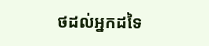ថដល់អ្នកដទៃ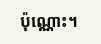ប៉ុណ្ណោះ។